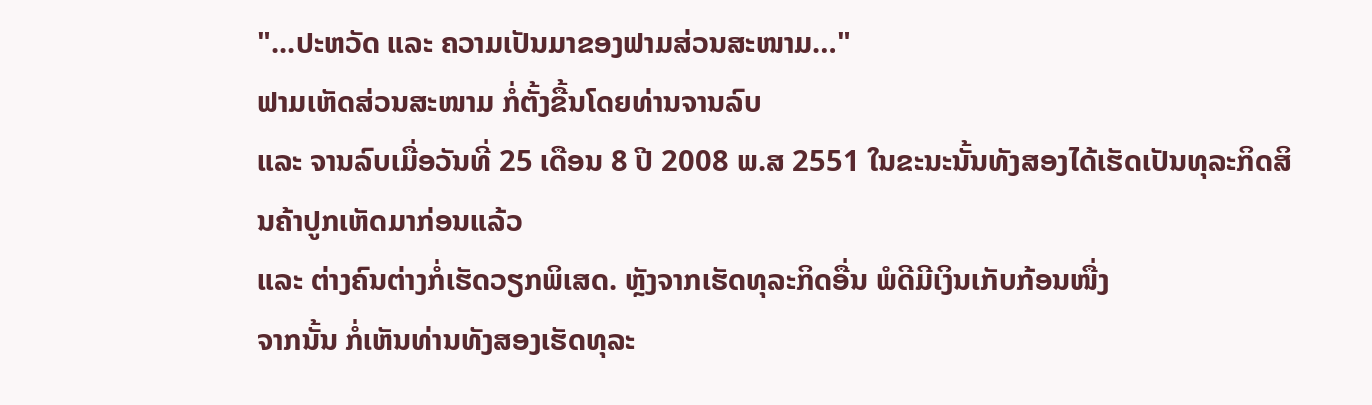"...ປະຫວັດ ແລະ ຄວາມເປັນມາຂອງຟາມສ່ວນສະໜາມ…"
ຟາມເຫັດສ່ວນສະໜາມ ກໍ່ຕັ້ງຂື້ນໂດຍທ່ານຈານລົບ
ແລະ ຈານລົບເມື່ອວັນທີ່ 25 ເດືອນ 8 ປີ 2008 ພ.ສ 2551 ໃນຂະນະນັ້ນທັງສອງໄດ້ເຮັດເປັນທຸລະກິດສິນຄ້າປູກເຫັດມາກ່ອນແລ້ວ
ແລະ ຕ່າງຄົນຕ່າງກໍ່ເຮັດວຽກພິເສດ. ຫຼັງຈາກເຮັດທຸລະກິດອື່ນ ພໍດີມີເງິນເກັບກ້ອນໜື່ງ
ຈາກນັ້ນ ກໍ່ເຫັນທ່ານທັງສອງເຮັດທຸລະ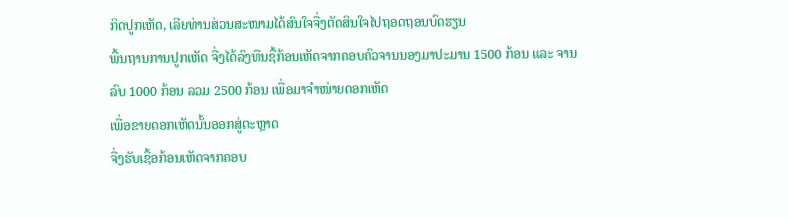ກິດປູກເຫັດ, ເລີຍທ່ານສ່ວນສະໜາມໄດ້ສົນໃຈຈື່ງຕັດສິນໃຈໄປຖອດຖອນບົດຮຽນ
ພື້ນຖານການປູກເຫັດ ຈື່ງໄດ້ລົງທືນຊື້ກ້ອນເຫັດຈາກຄອບຄົວຈານນອງມາປະມານ 1500 ກ້ອນ ແລະ ຈານລົບ 1000 ກ້ອນ ລວມ 2500 ກ້ອນ ເພື່ອມາຈຳໜ່າຍດອກເຫັດ
ເພື່ອຂາຍດອກເຫັດນັ້ນອອກສູ່ຕະຫຼາດ
ຈື່ງຮັບເຊື້ອກ້ອນເຫັດຈາກຄອບ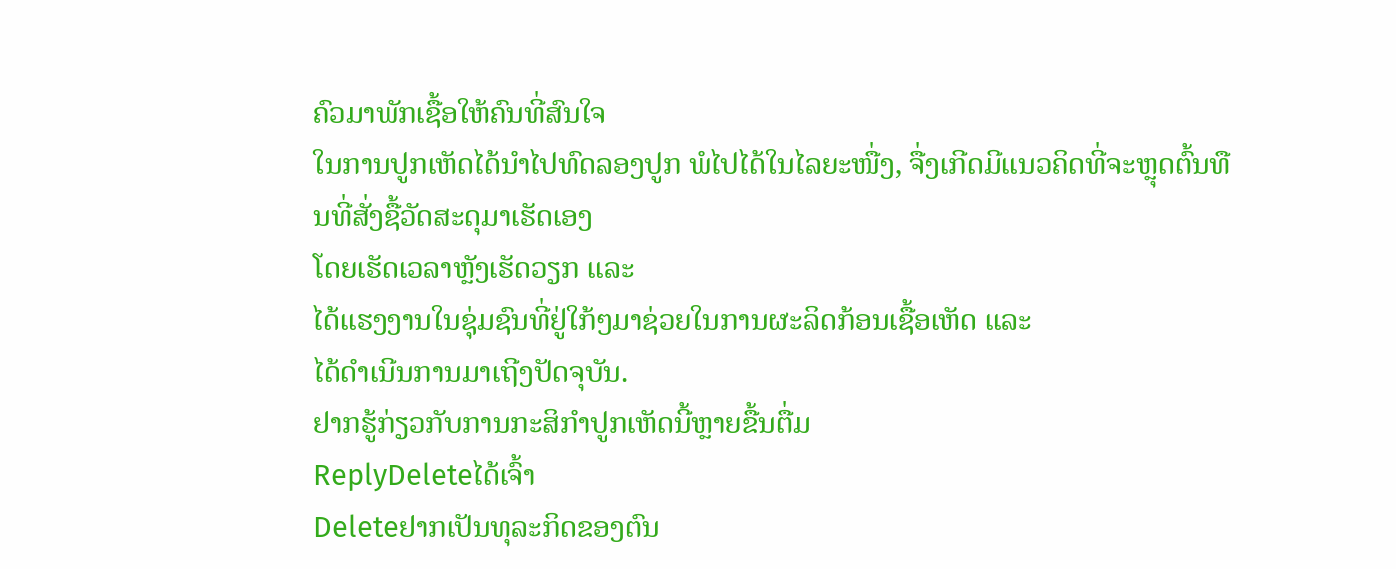ຄົວມາພັກເຊື້ອໃຫ້ຄົນທີ່ສົນໃຈ
ໃນການປູກເຫັດໄດ້ນຳໄປທົດລອງປູກ ພໍໄປໄດ້ໃນໄລຍະໜື່ງ, ຈື່ງເກີດມີແນວຄິດທີ່ຈະຫຼຸດຕົ້ນທືນທີ່ສັ່ງຊື້ວັດສະດຸມາເຮັດເອງ
ໂດຍເຮັດເວລາຫຼັງເຮັດວຽກ ແລະ
ໄດ້ແຮງງານໃນຊຸ່ມຊົນທີ່ຢູ່ໃກ້ໆມາຊ່ວຍໃນການຜະລິດກ້ອນເຊື້ອເຫັດ ແລະ
ໄດ້ດຳເນີນການມາເຖີງປັດຈຸບັນ.
ຢາກຮູ້ກ່ຽວກັບການກະສິກຳປູກເຫັດນີ້ຫຼາຍຂື້ນຕື່ມ
ReplyDeleteໄດ້ເຈົ້າ
Deleteຢາກເປັນທຸລະກິດຂອງຕົນ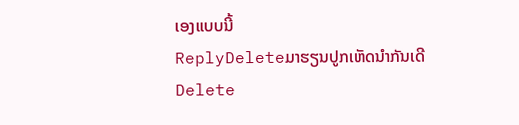ເອງແບບນີ້
ReplyDeleteມາຮຽນປູກເຫັດນຳກັນເດີ
Delete